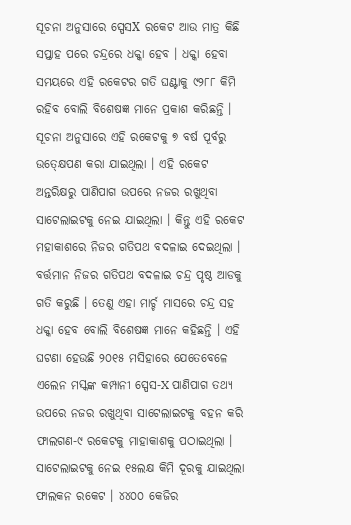ସୂଚନା ଅନୁସାରେ ସ୍ପେସX ରକେଟ ଆଉ ମାତ୍ର କିଛି ସପ୍ତାହ ପରେ ଚନ୍ଦ୍ରରେ ଧକ୍କା ହେବ । ଧକ୍କା ହେବା ସମୟରେ ଏହି ରକେଟର ଗତି ଘଣ୍ଟାକୁ ୯୨୮୮ କିମି ରହିବ ବୋଲି ବିଶେଷଜ୍ଞ ମାନେ ପ୍ରକାଶ କରିଛନ୍ତି । ସୂଚନା ଅନୁସାରେ ଏହି ରକେଟକୁ ୭ ବର୍ଷ ପୂର୍ବରୁ ଉତ୍କ୍ଷେପଣ କରା ଯାଇଥିଲା । ଏହି ରକେଟ ଅନ୍ତରିକ୍ଷରୁ ପାଣିପାଗ ଉପରେ ନଜର ରଖୁଥିବା ସାଟେଲାଇଟକୁ ନେଇ ଯାଇଥିଲା । କିନ୍ତୁ ଏହି ରକେଟ ମହାକାଶରେ ନିଜର ଗତିପଥ ବଦଳାଇ ଦେଇଥିଲା ।
ବର୍ତ୍ତମାନ ନିଜର ଗତିପଥ ବଦଳାଇ ଚନ୍ଦ୍ର ପୃଷ୍ଠ ଆଡକୁ ଗତି କରୁଛି । ତେଣୁ ଏହା ମାର୍ଚ୍ଚ ମାସରେ ଚନ୍ଦ୍ର ସହ ଧକ୍କା ହେବ ବୋଲି ବିଶେଷଜ୍ଞ ମାନେ କହିଛନ୍ତି । ଏହି ଘଟଣା ହେଉଛି ୨୦୧୫ ମସିହାରେ ଯେତେବେଳେ ଏଲେନ ମସ୍କଙ୍କ କମ୍ପାନୀ ସ୍ପେସ-X ପାଣିପାଗ ତଥ୍ୟ ଉପରେ ନଜର ରଖୁଥିବା ସାଟେଲାଇଟକୁ ବହନ କରି ଫାଲଗଣ-୯ ରକେଟକୁ ମାହାକାଶକୁ ପଠାଇଥିଲା ।
ସାଟେଲାଇଟକୁ ନେଇ ୧୫ଲକ୍ଷ କିମି ଦୂରକୁ ଯାଇଥିଲା ଫାଲକନ ରକେଟ । ୪୪୦୦ କେଜିର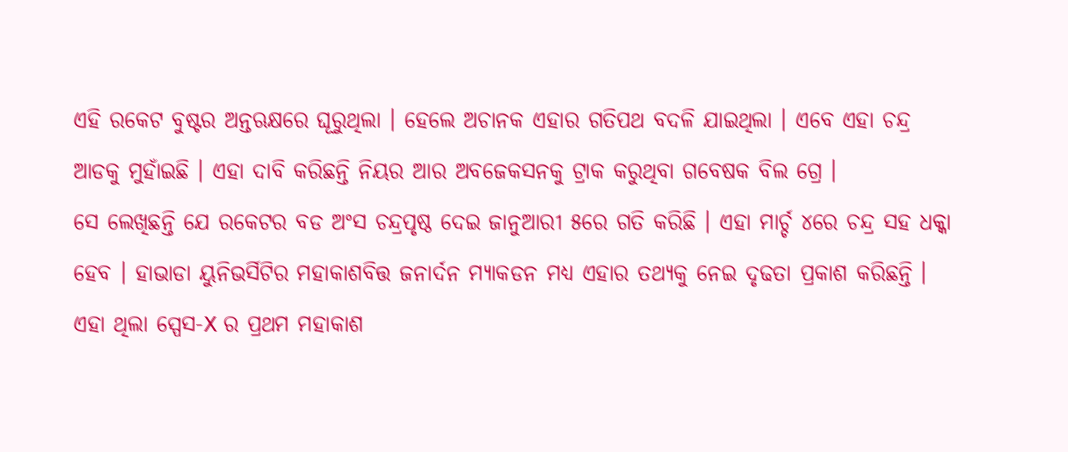ଏହି ରକେଟ ବୁଷ୍ଟର ଅନ୍ତଋକ୍ଷରେ ଘୂରୁଥିଲା । ହେଲେ ଅଚାନକ ଏହାର ଗତିପଥ ବଦଳି ଯାଇଥିଲା । ଏବେ ଏହା ଚନ୍ଦ୍ର ଆଡକୁ ମୁହାଁଇଛି । ଏହା ଦାବି କରିଛନ୍ତି ନିୟର ଆର ଅବଜେକସନକୁ ଟ୍ରାକ କରୁଥିବା ଗବେଷକ ବିଲ ଗ୍ରେ ।
ସେ ଲେଖିଛନ୍ତି ଯେ ରକେଟର ବଡ ଅଂସ ଚନ୍ଦ୍ରପୃଷ୍ଠ ଦେଇ ଜାନୁଆରୀ ୫ରେ ଗତି କରିଛି । ଏହା ମାର୍ଚ୍ଚ ୪ରେ ଚନ୍ଦ୍ର ସହ ଧକ୍କା ହେବ । ହାଭାଡା ୟୁନିଭର୍ସିଟିର ମହାକାଶବିତ୍ତ ଜନାର୍ଦନ ମ୍ୟାକଡନ ମଧ୍ୟ ଏହାର ତଥ୍ୟକୁ ନେଇ ଦୃଢତା ପ୍ରକାଶ କରିଛନ୍ତି । ଏହା ଥିଲା ସ୍ପେସ-X ର ପ୍ରଥମ ମହାକାଶ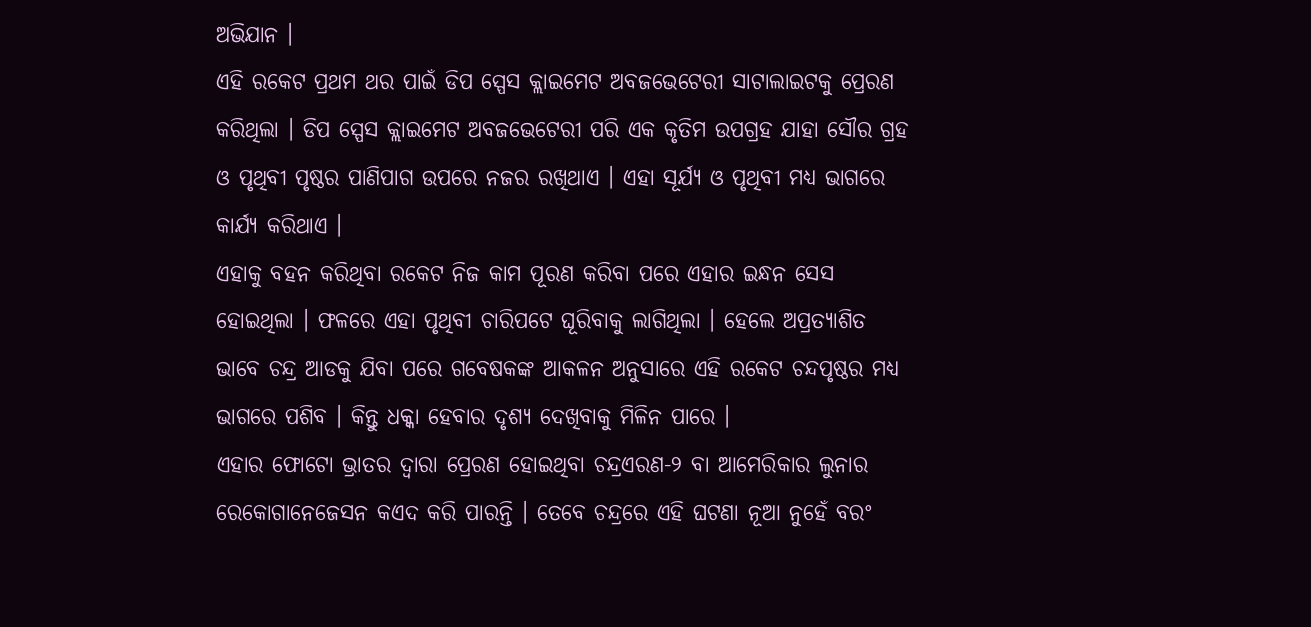ଅଭିଯାନ ।
ଏହି ରକେଟ ପ୍ରଥମ ଥର ପାଇଁ ଡିପ ସ୍ପେସ କ୍ଲାଇମେଟ ଅବଜଭେଟେରୀ ସାଟାଲାଇଟକୁ ପ୍ରେରଣ କରିଥିଲା । ଡିପ ସ୍ପେସ କ୍ଲାଇମେଟ ଅବଜଭେଟେରୀ ପରି ଏକ କୃତିମ ଉପଗ୍ରହ ଯାହା ସୌର ଗ୍ରହ ଓ ପୃଥିବୀ ପୃଷ୍ଠର ପାଣିପାଗ ଉପରେ ନଜର ରଖିଥାଏ । ଏହା ସୂର୍ଯ୍ୟ ଓ ପୃଥିବୀ ମଧ୍ୟ ଭାଗରେ କାର୍ଯ୍ୟ କରିଥାଏ ।
ଏହାକୁ ବହନ କରିଥିବା ରକେଟ ନିଜ କାମ ପୂରଣ କରିବା ପରେ ଏହାର ଇନ୍ଧନ ସେସ ହୋଇଥିଲା । ଫଳରେ ଏହା ପୃଥିବୀ ଚାରିପଟେ ଘୂରିବାକୁ ଲାଗିଥିଲା । ହେଲେ ଅପ୍ରତ୍ଯାଶିତ ଭାବେ ଚନ୍ଦ୍ର ଆଡକୁ ଯିବା ପରେ ଗବେଷକଙ୍କ ଆକଳନ ଅନୁସାରେ ଏହି ରକେଟ ଚନ୍ଦପୃଷ୍ଠର ମଧ୍ୟ ଭାଗରେ ପଶିବ । କିନ୍ତୁ ଧକ୍କା ହେବାର ଦୃଶ୍ୟ ଦେଖିବାକୁ ମିଳିନ ପାରେ ।
ଏହାର ଫୋଟୋ ଭ୍ରାତର ଦ୍ଵାରା ପ୍ରେରଣ ହୋଇଥିବା ଚନ୍ଦ୍ରଏରଣ-୨ ବା ଆମେରିକାର ଲୁନାର ରେକୋଗାନେଜେସନ କଏଦ କରି ପାରନ୍ତି । ତେବେ ଚନ୍ଦ୍ରରେ ଏହି ଘଟଣା ନୂଆ ନୁହେଁ ବରଂ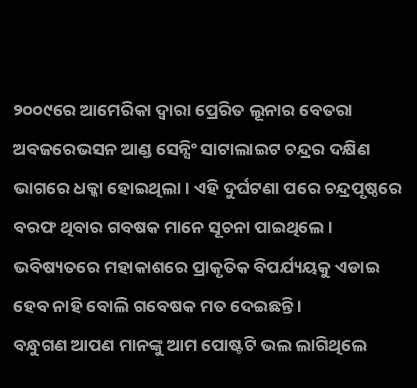୨୦୦୯ରେ ଆମେରିକା ଦ୍ଵାରା ପ୍ରେରିତ ଲୂନାର ବେତରା ଅବଜରେଭସନ ଆଣ୍ଡ ସେନ୍ସିଂ ସାଟାଲାଇଟ ଚନ୍ଦ୍ରର ଦକ୍ଷିଣ ଭାଗରେ ଧକ୍କା ହୋଇଥିଲା । ଏହି ଦୁର୍ଘଟଣା ପରେ ଚନ୍ଦ୍ରପୃଷ୍ଠରେ ବରଫ ଥିବାର ଗବଷକ ମାନେ ସୂଚନା ପାଇଥିଲେ । ଭବିଷ୍ୟତରେ ମହାକାଶରେ ପ୍ରାକୃତିକ ବିପର୍ଯ୍ୟୟକୁ ଏଡାଇ ହେବ ନାହି ବୋଲି ଗବେଷକ ମତ ଦେଇଛନ୍ତି ।
ବନ୍ଧୁଗଣ ଆପଣ ମାନଙ୍କୁ ଆମ ପୋଷ୍ଟଟି ଭଲ ଲାଗିଥିଲେ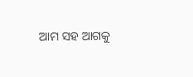ଆମ ସହ ଆଗକୁ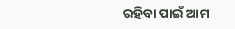ରହିବା ପାଇଁ ଆମ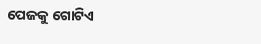ପେଜକୁ ଗୋଟିଏ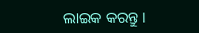ଲାଇକ କରନ୍ତୁ ।